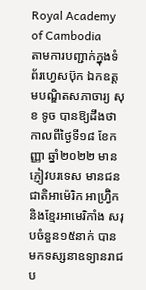Royal Academy of Cambodia
តាមការបញ្ជាក់ក្នុងទំព័រហ្វេសប៊ុក ឯកឧត្តមបណ្ឌិតសភាចារ្យ សុខ ទូច បានឱ្យដឹងថា កាលពីថ្ងៃទី១៨ ខែកញ្ញា ឆ្នាំ២០២២ មានភ្ញៀវបរទេស មានជនជាតិអាម៉េរិក អាហ្វ្រ៊ិក និងខ្មែរអាមេរិកាំង សរុបចំនួន១៥នាក់ បានមកទស្សនាឧទ្យានរាជប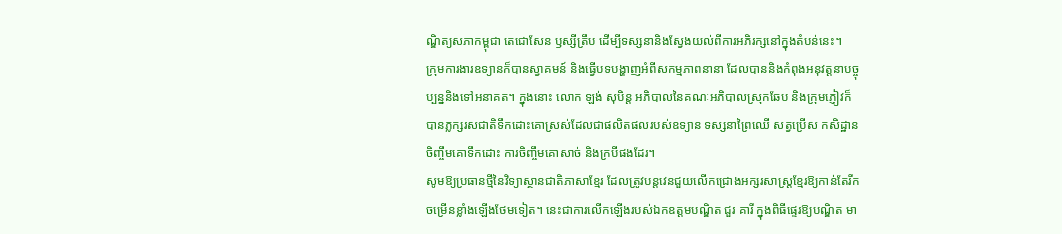ណ្ឌិត្យសភាកម្ពុជា តេជោសែន ឫស្សីត្រឹប ដើម្បីទស្សនានិងស្វែងយល់ពីការអភិរក្សនៅក្នុងតំបន់នេះ។
ក្រុមការងារឧទ្យានក៏បានស្វាគមន៍ និងធ្វើបទបង្ហាញអំពីសកម្មភាពនានា ដែលបាននិងកំពុងអនុវត្តនាបច្ចុប្បន្ននិងទៅអនាគត។ ក្នុងនោះ លោក ឡង់ សុបិន្ត អភិបាលនៃគណៈអភិបាលស្រុកឆែប និងក្រុមភ្ញៀវក៏បានភ្លក្សរសជាតិទឹកដោះគោស្រស់ដែលជាផលិតផលរបស់ឧទ្យាន ទស្សនាព្រៃឈើ សត្វប្រើស កសិដ្ឋានចិញ្ចឹមគោទឹកដោះ ការចិញ្ចឹមគោសាច់ និងក្របីផងដែរ។
សូមឱ្យប្រធានថ្មីនៃវិទ្យាស្ថានជាតិភាសាខ្មែរ ដែលត្រូវបន្តវេនជួយលើកជ្រោងអក្សរសាស្ត្រខ្មែរឱ្យកាន់តែរីកចម្រើនខ្លាំងឡើងថែមទៀត។ នេះជាការលើកឡើងរបស់ឯកឧត្ដមបណ្ឌិត ជួរ គារី ក្នុងពិធីផ្ទេរឱ្យបណ្ឌិត មា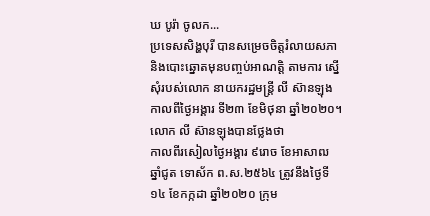ឃ បូរ៉ា ចូលក...
ប្រទេសសិង្ហបុរី បានសម្រេចចិត្តរំលាយសភា និងបោះឆ្នោតមុនបញ្ចប់អាណត្តិ តាមការ ស្នើសុំរបស់លោក នាយករដ្ឋមន្ត្រី លី ស៊ានឡុង កាលពីថ្ងៃអង្គារ ទី២៣ ខែមិថុនា ឆ្នាំ២០២០។លោក លី ស៊ានឡុងបានថ្លែងថា
កាលពីរសៀលថ្ងៃអង្គារ ៩រោច ខែអាសាឍ ឆ្នាំជូត ទោស័ក ព.ស.២៥៦៤ ត្រូវនឹងថ្ងៃទី១៤ ខែកក្កដា ឆ្នាំ២០២០ ក្រុម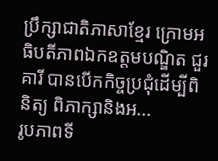ប្រឹក្សាជាតិភាសាខ្មែរ ក្រោមអធិបតីភាពឯកឧត្តមបណ្ឌិត ជួរ គារី បានបើកកិច្ចប្រជុំដើម្បីពិនិត្យ ពិភាក្សានិងអ...
រូបភាពទី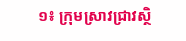១៖ ក្រុមស្រាវជ្រាវស្ថិ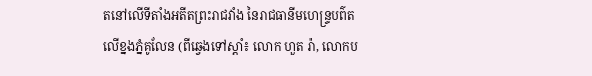តនៅលើទីតាំងអតីតព្រះរាជវាំង នៃរាជធានីមហេន្រ្ទបព៌ត លើខ្នងភ្នំគូលែន (ពីឆ្វេងទៅស្តាំ៖ លោក ហួត រ៉ា, លោកប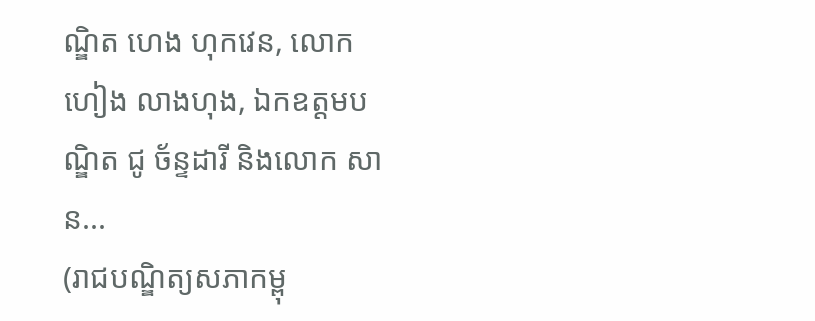ណ្ឌិត ហេង ហុកវេន, លោក ហៀង លាងហុង, ឯកឧត្តមបណ្ឌិត ជូ ច័ន្ទដារី និងលោក សាន...
(រាជបណ្ឌិត្យសភាកម្ពុ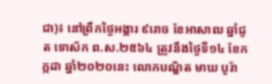ជា)៖ នៅព្រឹកថ្ងៃអង្គារ ៩រោច ខែអាសាឍ ឆ្នាំជូត ទោស័ក ព.ស.២៥៦៤ ត្រូវនឹងថ្ងៃទី១៤ ខែកក្កដា ឆ្នាំ២០២០នេះ លោកបណ្ឌិត មាឃ បូរ៉ា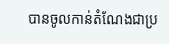បានចូលកាន់តំណែងជាប្រ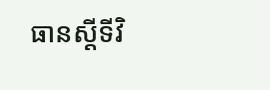ធានស្តីទីវិ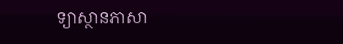ទ្យាស្ថានភាសា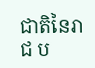ជាតិនៃរាជ ប